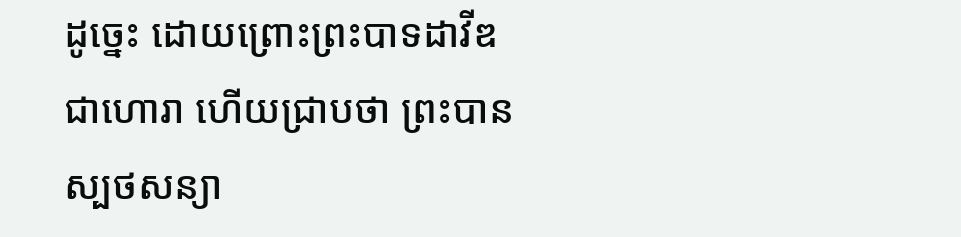ដូច្នេះ ដោយព្រោះព្រះបាទដាវីឌជាហោរា ហើយជ្រាបថា ព្រះបានស្បថសន្យា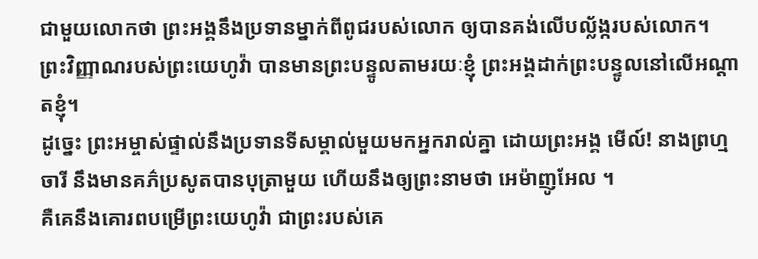ជាមួយលោកថា ព្រះអង្គនឹងប្រទានម្នាក់ពីពូជរបស់លោក ឲ្យបានគង់លើបល្ល័ង្ករបស់លោក។
ព្រះវិញ្ញាណរបស់ព្រះយេហូវ៉ា បានមានព្រះបន្ទូលតាមរយៈខ្ញុំ ព្រះអង្គដាក់ព្រះបន្ទូលនៅលើអណ្ដាតខ្ញុំ។
ដូច្នេះ ព្រះអម្ចាស់ផ្ទាល់នឹងប្រទានទីសម្គាល់មួយមកអ្នករាល់គ្នា ដោយព្រះអង្គ មើល៍! នាងព្រហ្មចារី នឹងមានគភ៌ប្រសូតបានបុត្រាមួយ ហើយនឹងឲ្យព្រះនាមថា អេម៉ាញូអែល ។
គឺគេនឹងគោរពបម្រើព្រះយេហូវ៉ា ជាព្រះរបស់គេ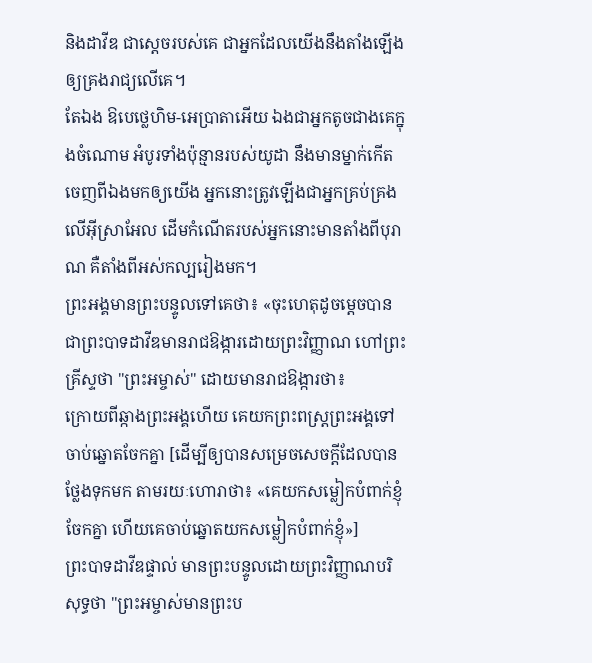និងដាវីឌ ជាស្តេចរបស់គេ ជាអ្នកដែលយើងនឹងតាំងឡើងឲ្យគ្រងរាជ្យលើគេ។
តែឯង ឱបេថ្លេហិម-អេប្រាតាអើយ ឯងជាអ្នកតូចជាងគេក្នុងចំណោម អំបូរទាំងប៉ុន្មានរបស់យូដា នឹងមានម្នាក់កើតចេញពីឯងមកឲ្យយើង អ្នកនោះត្រូវឡើងជាអ្នកគ្រប់គ្រងលើអ៊ីស្រាអែល ដើមកំណើតរបស់អ្នកនោះមានតាំងពីបុរាណ គឺតាំងពីអស់កល្បរៀងមក។
ព្រះអង្គមានព្រះបន្ទូលទៅគេថា៖ «ចុះហេតុដូចម្តេចបានជាព្រះបាទដាវីឌមានរាជឱង្ការដោយព្រះវិញ្ញាណ ហៅព្រះគ្រីស្ទថា "ព្រះអម្ចាស់" ដោយមានរាជឱង្ការថា៖
ក្រោយពីឆ្កាងព្រះអង្គហើយ គេយកព្រះពស្ត្រព្រះអង្គទៅចាប់ឆ្នោតចែកគ្នា [ដើម្បីឲ្យបានសម្រេចសេចក្ដីដែលបានថ្លែងទុកមក តាមរយៈហោរាថា៖ «គេយកសម្លៀកបំពាក់ខ្ញុំចែកគ្នា ហើយគេចាប់ឆ្នោតយកសម្លៀកបំពាក់ខ្ញុំ»]
ព្រះបាទដាវីឌផ្ទាល់ មានព្រះបន្ទូលដោយព្រះវិញ្ញាណបរិសុទ្ធថា "ព្រះអម្ចាស់មានព្រះប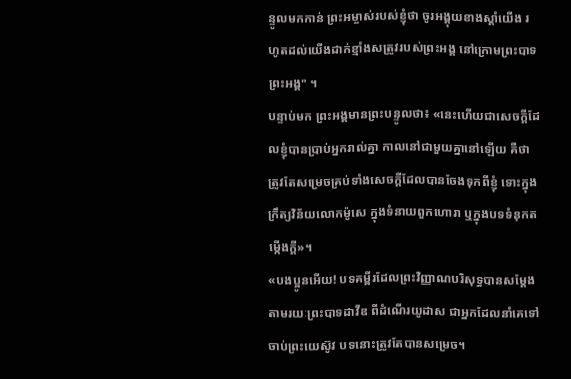ន្ទូលមកកាន់ ព្រះអម្ចាស់របស់ខ្ញុំថា ចូរអង្គុយខាងស្តាំយើង រហូតដល់យើងដាក់ខ្មាំងសត្រូវរបស់ព្រះអង្គ នៅក្រោមព្រះបាទព្រះអង្គ" ។
បន្ទាប់មក ព្រះអង្គមានព្រះបន្ទូលថា៖ «នេះហើយជាសេចក្តីដែលខ្ញុំបានប្រាប់អ្នករាល់គ្នា កាលនៅជាមួយគ្នានៅឡើយ គឺថា ត្រូវតែសម្រេចគ្រប់ទាំងសេចក្តីដែលបានចែងទុកពីខ្ញុំ ទោះក្នុងក្រឹត្យវិន័យលោកម៉ូសេ ក្នុងទំនាយពួកហោរា ឬក្នុងបទទំនុកតម្កើងក្តី»។
«បងប្អូនអើយ! បទគម្ពីរដែលព្រះវិញ្ញាណបរិសុទ្ធបានសម្តែងតាមរយៈព្រះបាទដាវីឌ ពីដំណើរយូដាស ជាអ្នកដែលនាំគេទៅចាប់ព្រះយេស៊ូវ បទនោះត្រូវតែបានសម្រេច។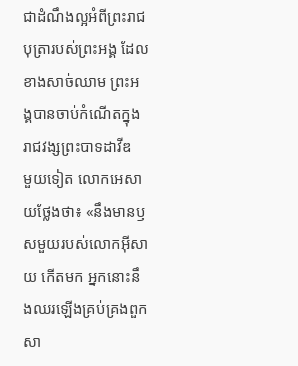ជាដំណឹងល្អអំពីព្រះរាជបុត្រារបស់ព្រះអង្គ ដែលខាងសាច់ឈាម ព្រះអង្គបានចាប់កំណើតក្នុងរាជវង្សព្រះបាទដាវីឌ
មួយទៀត លោកអេសាយថ្លែងថា៖ «នឹងមានឫសមួយរបស់លោកអ៊ីសាយ កើតមក អ្នកនោះនឹងឈរឡើងគ្រប់គ្រងពួកសា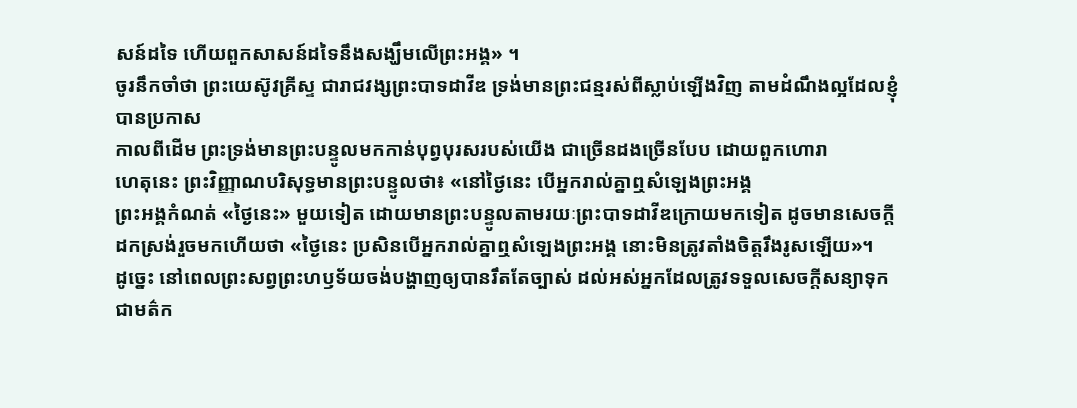សន៍ដទៃ ហើយពួកសាសន៍ដទៃនឹងសង្ឃឹមលើព្រះអង្គ» ។
ចូរនឹកចាំថា ព្រះយេស៊ូវគ្រីស្ទ ជារាជវង្សព្រះបាទដាវីឌ ទ្រង់មានព្រះជន្មរស់ពីស្លាប់ឡើងវិញ តាមដំណឹងល្អដែលខ្ញុំបានប្រកាស
កាលពីដើម ព្រះទ្រង់មានព្រះបន្ទូលមកកាន់បុព្វបុរសរបស់យើង ជាច្រើនដងច្រើនបែប ដោយពួកហោរា
ហេតុនេះ ព្រះវិញ្ញាណបរិសុទ្ធមានព្រះបន្ទូលថា៖ «នៅថ្ងៃនេះ បើអ្នករាល់គ្នាឮសំឡេងព្រះអង្គ
ព្រះអង្គកំណត់ «ថ្ងៃនេះ» មួយទៀត ដោយមានព្រះបន្ទូលតាមរយៈព្រះបាទដាវីឌក្រោយមកទៀត ដូចមានសេចក្ដីដកស្រង់រួចមកហើយថា «ថ្ងៃនេះ ប្រសិនបើអ្នករាល់គ្នាឮសំឡេងព្រះអង្គ នោះមិនត្រូវតាំងចិត្តរឹងរូសឡើយ»។
ដូច្នេះ នៅពេលព្រះសព្វព្រះហឫទ័យចង់បង្ហាញឲ្យបានរឹតតែច្បាស់ ដល់អស់អ្នកដែលត្រូវទទួលសេចក្ដីសន្យាទុកជាមត៌ក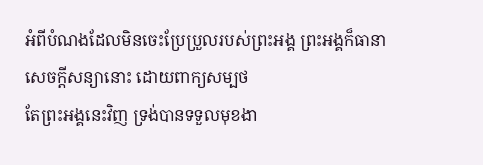អំពីបំណងដែលមិនចេះប្រែប្រួលរបស់ព្រះអង្គ ព្រះអង្គក៏ធានាសេចក្ដីសន្យានោះ ដោយពាក្យសម្បថ
តែព្រះអង្គនេះវិញ ទ្រង់បានទទួលមុខងា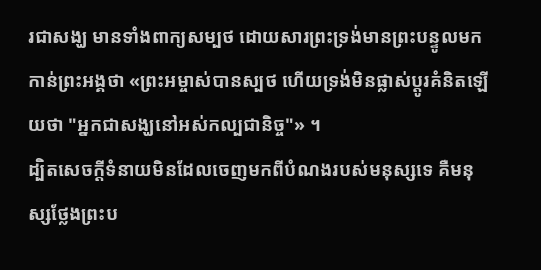រជាសង្ឃ មានទាំងពាក្យសម្បថ ដោយសារព្រះទ្រង់មានព្រះបន្ទូលមកកាន់ព្រះអង្គថា «ព្រះអម្ចាស់បានស្បថ ហើយទ្រង់មិនផ្លាស់ប្ដូរគំនិតឡើយថា "អ្នកជាសង្ឃនៅអស់កល្បជានិច្ច"» ។
ដ្បិតសេចក្ដីទំនាយមិនដែលចេញមកពីបំណងរបស់មនុស្សទេ គឺមនុស្សថ្លែងព្រះប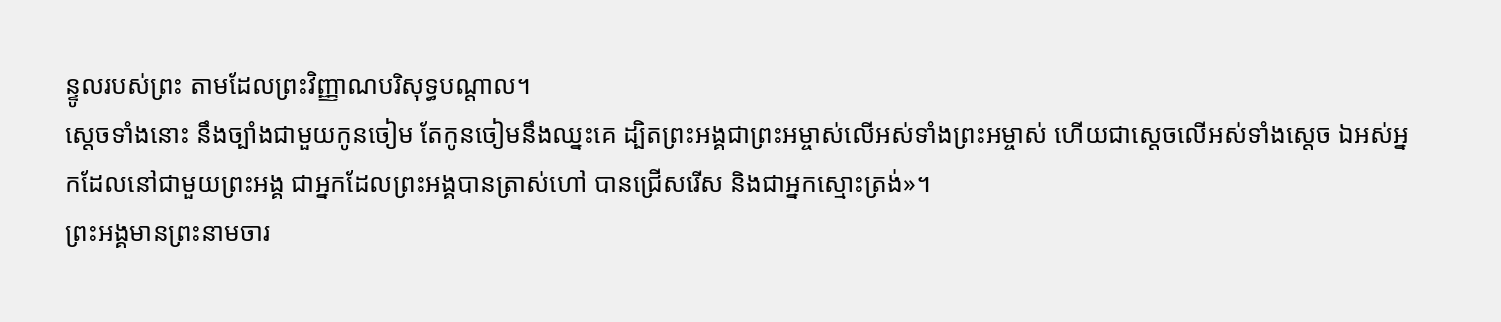ន្ទូលរបស់ព្រះ តាមដែលព្រះវិញ្ញាណបរិសុទ្ធបណ្ដាល។
ស្ដេចទាំងនោះ នឹងច្បាំងជាមួយកូនចៀម តែកូនចៀមនឹងឈ្នះគេ ដ្បិតព្រះអង្គជាព្រះអម្ចាស់លើអស់ទាំងព្រះអម្ចាស់ ហើយជាស្តេចលើអស់ទាំងស្តេច ឯអស់អ្នកដែលនៅជាមួយព្រះអង្គ ជាអ្នកដែលព្រះអង្គបានត្រាស់ហៅ បានជ្រើសរើស និងជាអ្នកស្មោះត្រង់»។
ព្រះអង្គមានព្រះនាមចារ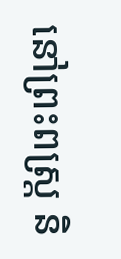នៅព្រះពស្ត្រ និ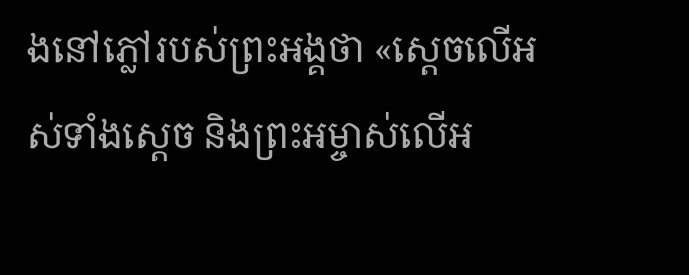ងនៅភ្លៅរបស់ព្រះអង្គថា «ស្តេចលើអស់ទាំងស្តេច និងព្រះអម្ចាស់លើអ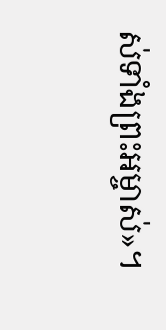ស់ទាំងព្រះអម្ចាស់»។